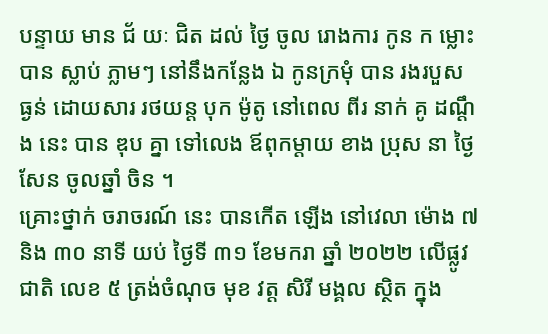បន្ទាយ មាន ជ័ យៈ ជិត ដល់ ថ្ងៃ ចូល រោងការ កូន ក ម្លោះ បាន ស្លាប់ ភ្លាមៗ នៅនឹងកន្លែង ឯ កូនក្រមុំ បាន រងរបួស ធ្ងន់ ដោយសារ រថយន្ដ បុក ម៉ូតូ នៅពេល ពីរ នាក់ គូ ដណ្តឹង នេះ បាន ឌុប គ្នា ទៅលេង ឪពុកម្តាយ ខាង ប្រុស នា ថ្ងៃ សែន ចូលឆ្នាំ ចិន ។
គ្រោះថ្នាក់ ចរាចរណ៍ នេះ បានកើត ឡើង នៅវេលា ម៉ោង ៧ និង ៣០ នាទី យប់ ថ្ងៃទី ៣១ ខែមករា ឆ្នាំ ២០២២ លើផ្លូវ ជាតិ លេខ ៥ ត្រង់ចំណុច មុខ វត្ត សិរី មង្គល ស្ថិត ក្នុង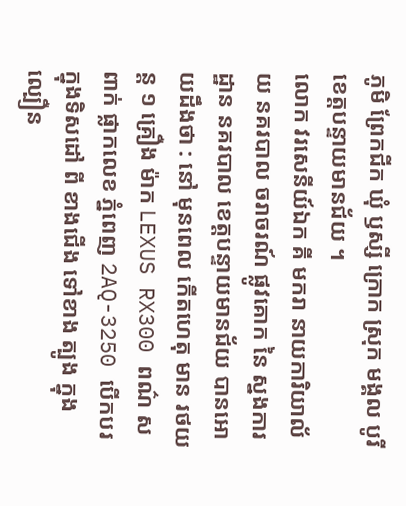ភូមិ ព្រែកជីក ឃុំ ឫស្សី ក្រោក ស្រុក មង្គល បូរី ខេត្តបន្ទាយមានជ័យ ។
លោក វរសេនីយ៍ឯក គី មករា នាយការិយាល័យ នគរបាល ចរាចរណ៍ ផ្លូវគោក នៃ ស្នងការដ្ឋាន នគរបាល ខេត្តបន្ទាយមានជ័យ បានអោយដឹងថា : នៅ មុនពេល កើតហេតុ មាន រថយន្ត ១ គ្រឿង ម៉ាក LEXUS RX300 ពណ៌ ស ពាក់ ផ្លាកលេខ ភ្នំពេញ 2AQ-3250 បើកបរ ក្នុងទិសដៅ ពី ខាងជើង ទៅខាង ត្បូង ក្នុង ល្បឿន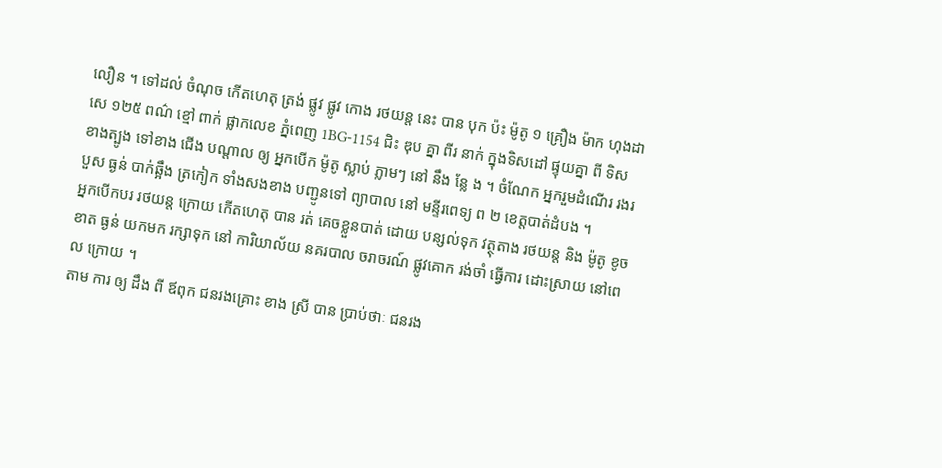លឿន ។ ទៅដល់ ចំណុច កើតហេតុ ត្រង់ ផ្លូវ ផ្លូវ កោង រថយន្ដ នេះ បាន បុក ប៉ះ ម៉ូតូ ១ គ្រឿង ម៉ាក ហុងដា សេ ១២៥ ពណ៌ ខ្មៅ ពាក់ ផ្លាកលេខ ភ្នំពេញ 1BG-1154 ជិះ ឌុប គ្នា ពីរ នាក់ ក្នុងទិសដៅ ផ្ទុយគ្នា ពី ទិស ខាងត្បូង ទៅខាង ជើង បណ្តាល ឲ្យ អ្នកបើក ម៉ូតូ ស្លាប់ ភ្លាមៗ នៅ នឹង ន្លែ ង ។ ចំណែក អ្នករួមដំណើរ រងរបួស ធ្ងន់ បាក់ឆ្អឹង ត្រកៀក ទាំងសងខាង បញ្ជូនទៅ ព្យាបាល នៅ មន្ទីរពេទ្យ ព ២ ខេត្តបាត់ដំបង ។
អ្នកបើកបរ រថយន្ត ក្រោយ កើតហេតុ បាន រត់ គេចខ្លួនបាត់ ដោយ បន្សល់ទុក វត្ថុតាង រថយន្ត និង ម៉ូតូ ខូចខាត ធ្ងន់ យកមក រក្សាទុក នៅ ការិយាល័យ នគរបាល ចរាចរណ៍ ផ្លូវគោក រង់ចាំ ធ្វើការ ដោះស្រាយ នៅពេល ក្រោយ ។
តាម ការ ឲ្យ ដឹង ពី ឪពុក ជនរងគ្រោះ ខាង ស្រី បាន ប្រាប់ថាៈ ជនរង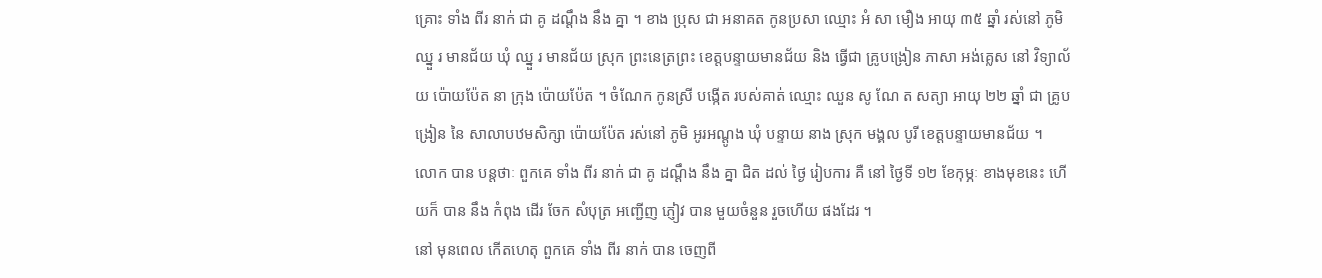គ្រោះ ទាំង ពីរ នាក់ ជា គូ ដណ្តឹង នឹង គ្នា ។ ខាង ប្រុស ជា អនាគត កូនប្រសា ឈ្មោះ អំ សា មឿង អាយុ ៣៥ ឆ្នាំ រស់នៅ ភូមិ ឈ្នួ រ មានជ័យ ឃុំ ឈ្នួ រ មានជ័យ ស្រុក ព្រះនេត្រព្រះ ខេត្តបន្ទាយមានជ័យ និង ធ្វើជា គ្រូបង្រៀន ភាសា អង់គ្លេស នៅ វិទ្យាល័យ ប៉ោយប៉ែត នា ក្រុង ប៉ោយប៉ែត ។ ចំណែក កូនស្រី បង្កើត របស់គាត់ ឈ្មោះ ឈួន សូ ណែ ត សត្យា អាយុ ២២ ឆ្នាំ ជា គ្រូបង្រៀន នៃ សាលាបឋមសិក្សា ប៉ោយប៉ែត រស់នៅ ភូមិ អូរអណ្តូង ឃុំ បន្ទាយ នាង ស្រុក មង្គល បូរី ខេត្តបន្ទាយមានជ័យ ។
លោក បាន បន្តថាៈ ពួកគេ ទាំង ពីរ នាក់ ជា គូ ដណ្តឹង នឹង គ្នា ជិត ដល់ ថ្ងៃ រៀបការ គឺ នៅ ថ្ងៃទី ១២ ខែកុម្ភៈ ខាងមុខនេះ ហើយក៏ បាន នឹង កំពុង ដើរ ចែក សំបុត្រ អញ្ជើញ ភ្ញៀវ បាន មួយចំនួន រួចហើយ ផងដែរ ។
នៅ មុនពេល កើតហេតុ ពួកគេ ទាំង ពីរ នាក់ បាន ចេញពី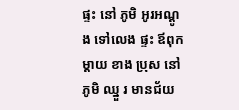ផ្ទះ នៅ ភូមិ អូរអណ្តូង ទៅលេង ផ្ទះ ឪពុកម្តាយ ខាង ប្រុស នៅ ភូមិ ឈ្នួ រ មានជ័យ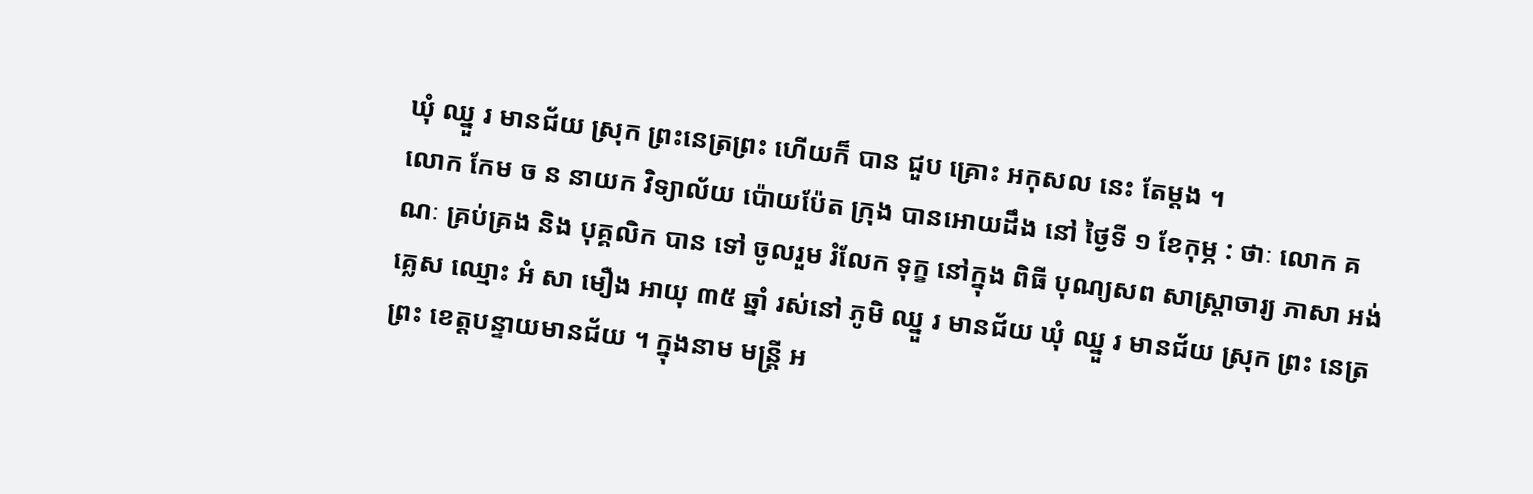ឃុំ ឈ្នួ រ មានជ័យ ស្រុក ព្រះនេត្រព្រះ ហើយក៏ បាន ជួប គ្រោះ អកុសល នេះ តែម្តង ។
លោក កែម ច ន នាយក វិទ្យាល័យ ប៉ោយប៉ែត ក្រុង បានអោយដឹង នៅ ថ្ងៃទី ១ ខែកុម្ភ : ថាៈ លោក គណៈ គ្រប់គ្រង និង បុគ្គលិក បាន ទៅ ចូលរួម រំលែក ទុក្ខ នៅក្នុង ពិធី បុណ្យសព សាស្ត្រាចារ្យ ភាសា អង់គ្លេស ឈ្មោះ អំ សា មឿង អាយុ ៣៥ ឆ្នាំ រស់នៅ ភូមិ ឈ្នួ រ មានជ័យ ឃុំ ឈ្នួ រ មានជ័យ ស្រុក ព្រះ នេត្រ ព្រះ ខេត្តបន្ទាយមានជ័យ ។ ក្នុងនាម មន្ត្រី អ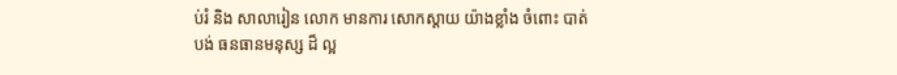ប់រំ និង សាលារៀន លោក មានការ សោកស្តាយ យ៉ាងខ្លាំង ចំពោះ បាត់បង់ ធនធានមនុស្ស ដ៏ ល្អ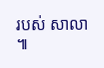របស់ សាលា ៕